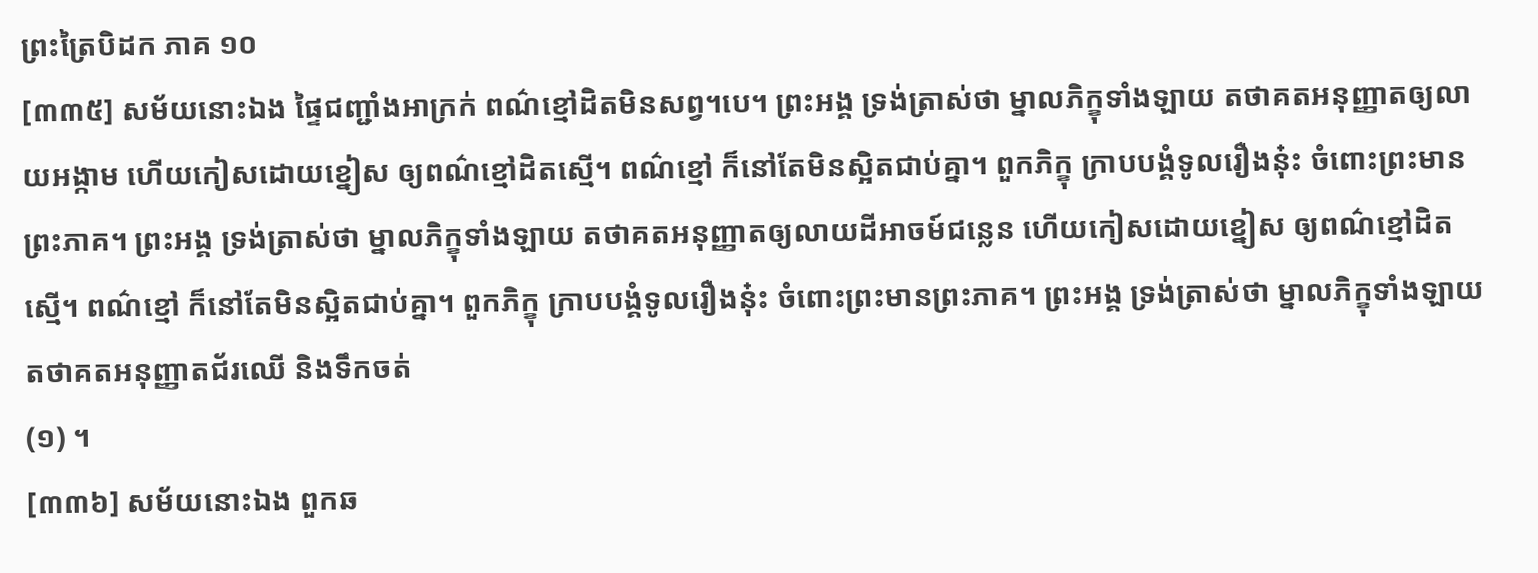ព្រះត្រៃបិដក ភាគ ១០
[៣៣៥] សម័យនោះឯង ផ្ទៃជញ្ជាំងអាក្រក់ ពណ៌ខ្មៅដិតមិនសព្វ។បេ។ ព្រះអង្គ ទ្រង់ត្រាស់ថា ម្នាលភិក្ខុទាំងឡាយ តថាគតអនុញ្ញាតឲ្យលាយអង្កាម ហើយកៀសដោយខ្នៀស ឲ្យពណ៌ខ្មៅដិតស្មើ។ ពណ៌ខ្មៅ ក៏នៅតែមិនស្អិតជាប់គ្នា។ ពួកភិក្ខុ ក្រាបបង្គំទូលរឿងនុ៎ះ ចំពោះព្រះមានព្រះភាគ។ ព្រះអង្គ ទ្រង់ត្រាស់ថា ម្នាលភិក្ខុទាំងឡាយ តថាគតអនុញ្ញាតឲ្យលាយដីអាចម៍ជន្លេន ហើយកៀសដោយខ្នៀស ឲ្យពណ៌ខ្មៅដិតស្មើ។ ពណ៌ខ្មៅ ក៏នៅតែមិនស្អិតជាប់គ្នា។ ពួកភិក្ខុ ក្រាបបង្គំទូលរឿងនុ៎ះ ចំពោះព្រះមានព្រះភាគ។ ព្រះអង្គ ទ្រង់ត្រាស់ថា ម្នាលភិក្ខុទាំងឡាយ តថាគតអនុញ្ញាតជ័រឈើ និងទឹកចត់
(១) ។
[៣៣៦] សម័យនោះឯង ពួកឆ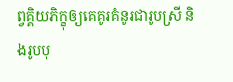ព្វគ្គិយភិក្ខុឲ្យគេគូរគំនូរជារូបស្រី និងរូបបុ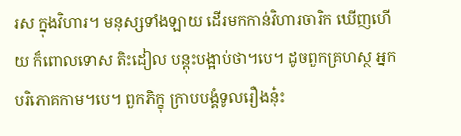រស ក្នុងវិហារ។ មនុស្សទាំងឡាយ ដើរមកកាន់វិហារចារិក ឃើញហើយ ក៏ពោលទោស តិះដៀល បន្តុះបង្អាប់ថា។បេ។ ដូចពួកគ្រហស្ថ អ្នកបរិភោគកាម។បេ។ ពួកភិក្ខុ ក្រាបបង្គំទូលរឿងនុ៎ះ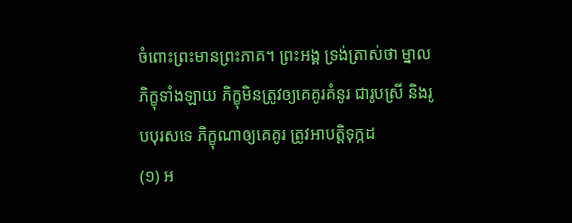ចំពោះព្រះមានព្រះភាគ។ ព្រះអង្គ ទ្រង់ត្រាស់ថា ម្នាលភិក្ខុទាំងឡាយ ភិក្ខុមិនត្រូវឲ្យគេគូរគំនូរ ជារូបស្រី និងរូបបុរសទេ ភិក្ខុណាឲ្យគេគូរ ត្រូវអាបត្តិទុក្កដ
(១) អ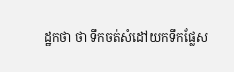ដ្ឋកថា ថា ទឹកចត់សំដៅយកទឹកផ្លែស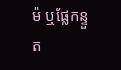ម៉ ឬផ្លែកន្ទួត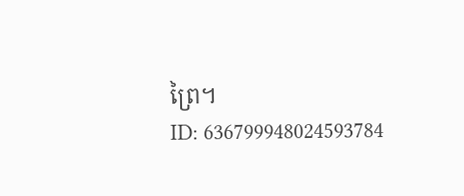ព្រៃ។
ID: 636799948024593784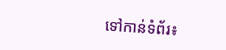ទៅកាន់ទំព័រ៖